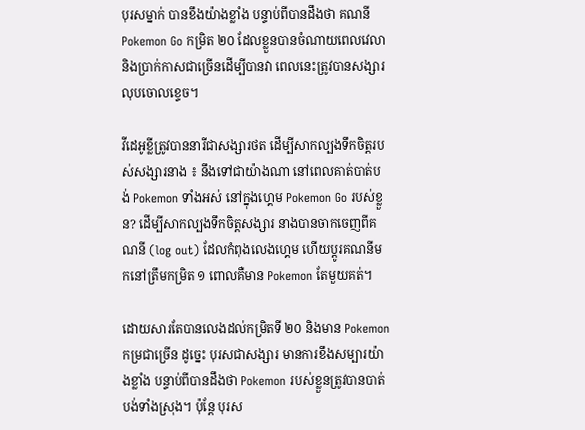បុរសម្នាក់ បានខឹងយ៉ាងខ្លាំង បន្ទាប់ពីបានដឹងថា គណនី Pokemon Go កម្រិត ២០ ដែលខ្លួនបានចំណាយពេលវេលា និងប្រាក់កាសជាច្រើនដើម្បីបានវា ពេលនេះត្រូវបានសង្សារលុបចោលខ្ទេច។

វីដេអូខ្លីត្រូវបាននារីជាសង្សារថត ដើម្បីសាកល្បងទឹកចិត្តរបស់សង្សារនាង ៖ នឹងទៅជាយ៉ាងណា នៅពេលគាត់បាត់បង់ Pokemon ទាំងអស់ នៅក្នុងហ្គេម Pokemon Go របស់ខ្លួន? ដើម្បីសាកល្បងទឹកចិត្តសង្សារ នាងបានចាកចេញពីគណនី (log out) ដែលកំពុងលេងហ្គេម ហើយប្ដូរគណនីមកនៅត្រឹមកម្រិត ១ ពោលគឺមាន Pokemon តែមួយគត់។

ដោយសារតែបានលេងដល់កម្រិតទី ២០ និងមាន Pokemon កម្រជាច្រើន ដូច្នេះ បុរសជាសង្សារ មានការខឹងសម្បារយ៉ាងខ្លាំង បន្ទាប់ពីបានដឹងថា Pokemon របស់ខ្លួនត្រូវបានបាត់បង់ទាំងស្រុង។ ប៉ុន្តែ បុរស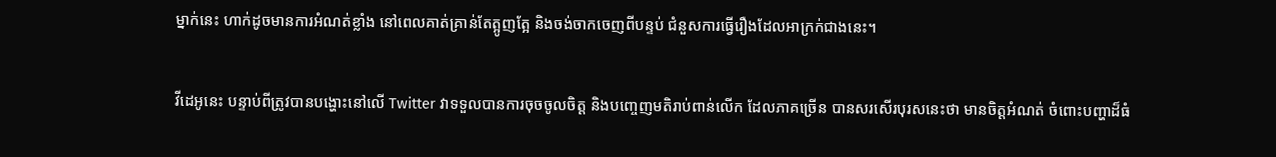ម្នាក់នេះ ហាក់ដូចមានការអំណត់ខ្លាំង នៅពេលគាត់គ្រាន់តែត្អូញត្អែ និងចង់ចាកចេញពីបន្ទប់ ជំនួសការធ្វើរឿងដែលអាក្រក់ជាងនេះ។

វីដេអូនេះ បន្ទាប់ពីត្រូវបានបង្ហោះនៅលើ Twitter វាទទួលបានការចុចចូលចិត្ត និងបញ្ចេញមតិរាប់ពាន់លើក ដែលភាគច្រើន បានសរសើរបុរសនេះថា មានចិត្តអំណត់ ចំពោះបញ្ហាដ៏ធំ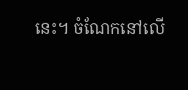នេះ។ ចំណែកនៅលើ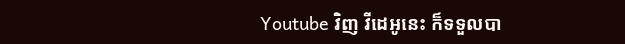Youtube វិញ វីដេអូនេះ ក៏ទទួលបា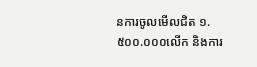នការចូលមើលជិត ១.៥០០.០០០លើក និងការ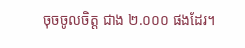ចុចចូលចិត្ត ជាង ២.០០០ ផងដែរ។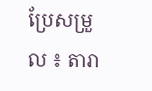ប្រែសម្រួល ៖ តារា